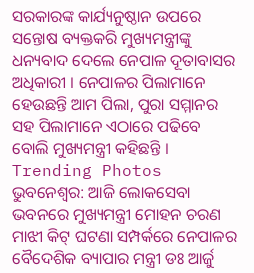ସରକାରଙ୍କ କାର୍ଯ୍ୟନୁଷ୍ଠାନ ଉପରେ ସନ୍ତୋଷ ବ୍ୟକ୍ତକରି ମୁଖ୍ୟମନ୍ତ୍ରୀଙ୍କୁ ଧନ୍ୟବାଦ ଦେଲେ ନେପାଳ ଦୂତାବାସର ଅଧିକାରୀ । ନେପାଳର ପିଲାମାନେ ହେଉଛନ୍ତି ଆମ ପିଲା, ପୁରା ସମ୍ମାନର ସହ ପିଲାମାନେ ଏଠାରେ ପଢିବେ ବୋଲି ମୁଖ୍ୟମନ୍ତ୍ରୀ କହିଛନ୍ତି ।
Trending Photos
ଭୁବନେଶ୍ୱର: ଆଜି ଲୋକସେବା ଭବନରେ ମୁଖ୍ୟମନ୍ତ୍ରୀ ମୋହନ ଚରଣ ମାଝୀ କିଟ୍ ଘଟଣା ସମ୍ପର୍କରେ ନେପାଳର ବୈଦେଶିକ ବ୍ୟାପାର ମନ୍ତ୍ରୀ ଡଃ ଆର୍ଜୁ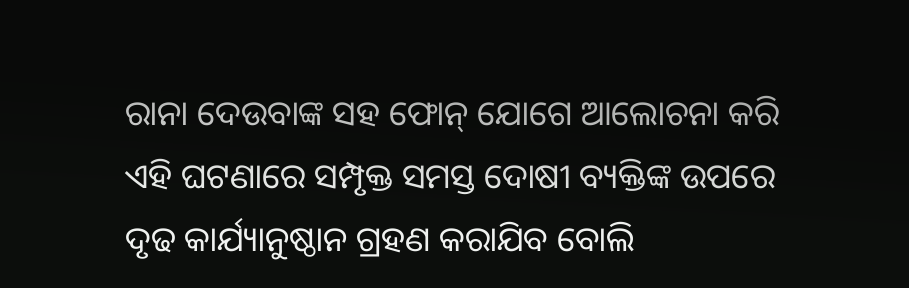ରାନା ଦେଉବାଙ୍କ ସହ ଫୋନ୍ ଯୋଗେ ଆଲୋଚନା କରି ଏହି ଘଟଣାରେ ସମ୍ପୃକ୍ତ ସମସ୍ତ ଦୋଷୀ ବ୍ୟକ୍ତିଙ୍କ ଉପରେ ଦୃଢ କାର୍ଯ୍ୟାନୁଷ୍ଠାନ ଗ୍ରହଣ କରାଯିବ ବୋଲି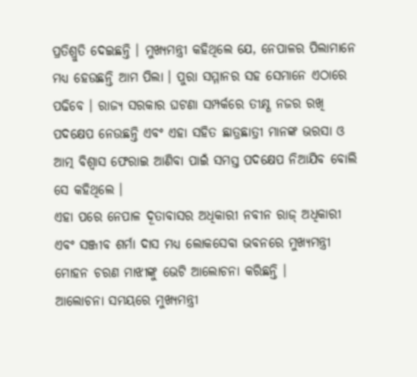ପ୍ରତିଶ୍ରୁତି ଦେଇଛନ୍ତି । ମୁଖ୍ୟମନ୍ତ୍ରୀ କହିଥିଲେ ଯେ, ନେପାଳର ପିଲାମାନେ ମଧ୍ୟ ହେଉଛନ୍ତି ଆମ ପିଲା । ପୁରା ସମ୍ମାନର ସହ ସେମାନେ ଏଠାରେ ପଢିବେ । ରାଜ୍ୟ ସରକାର ଘଟଣା ସମ୍ପର୍କରେ ତୀକ୍ଷ୍ଣ ନଜର ରଖି ପଦକ୍ଷେପ ନେଉଛନ୍ତି ଏବଂ ଏହା ସହିତ ଛାତ୍ରଛାତ୍ରୀ ମାନଙ୍କ ଭରସା ଓ ଆତ୍ମ ବିଶ୍ୱାସ ଫେରାଇ ଆଣିବା ପାଇଁ ସମସ୍ତ ପଦକ୍ଷେପ ନିଆଯିବ ବୋଲି ସେ କହିଥିଲେ ।
ଏହା ପରେ ନେପାଳ ଦୂତାବାସର ଅଧିକାରୀ ନବୀନ ରାଜ୍ ଅଧିକାରୀ ଏବଂ ସଞ୍ଜୀବ ଶର୍ମା ଦାସ ମଧ୍ୟ ଲୋକସେବା ଭବନରେ ମୁଖ୍ୟମନ୍ତ୍ରୀ ମୋହନ ଚରଣ ମାଝୀଙ୍କୁ ଭେଟି ଆଲୋଚନା କରିଛନ୍ତି ।
ଆଲୋଚନା ସମୟରେ ମୁଖ୍ୟମନ୍ତ୍ରୀ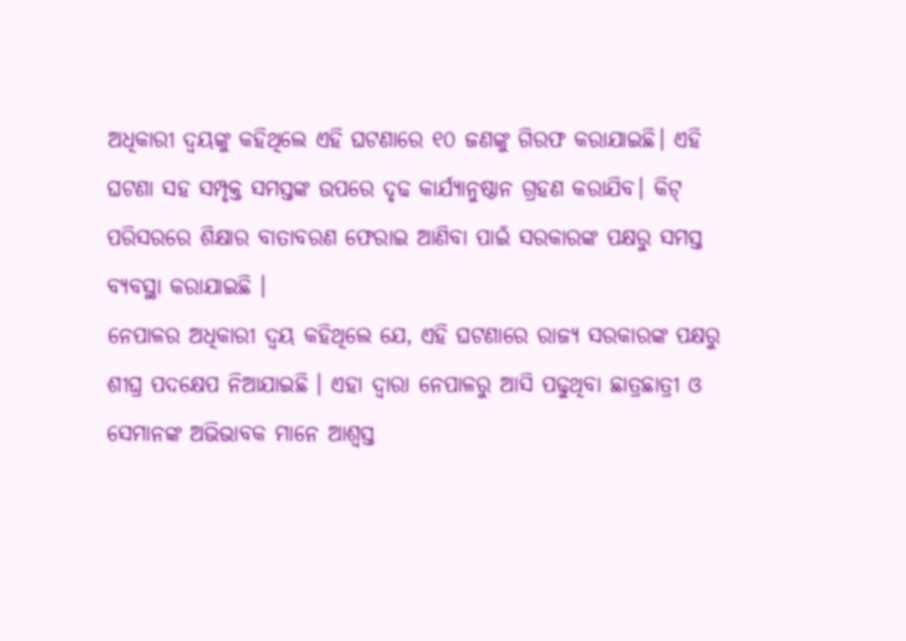ଅଧିକାରୀ ଦ୍ୱୟଙ୍କୁ କହିଥିଲେ ଏହି ଘଟଣାରେ ୧୦ ଜଣଙ୍କୁ ଗିରଫ କରାଯାଇଛି। ଏହି ଘଟଣା ସହ ସମ୍ପୃକ୍ତ ସମସ୍ତଙ୍କ ଉପରେ ଦୃଢ କାର୍ଯ୍ୟାନୁଷ୍ଠାନ ଗ୍ରହଣ କରାଯିବ। କିଟ୍ ପରିସରରେ ଶିକ୍ଷାର ବାତାବରଣ ଫେରାଇ ଆଣିବା ପାଇଁ ସରକାରଙ୍କ ପକ୍ଷରୁ ସମସ୍ତ ବ୍ୟବସ୍ଥା କରାଯାଇଛି ।
ନେପାଳର ଅଧିକାରୀ ଦ୍ୱୟ କହିଥିଲେ ଯେ, ଏହି ଘଟଣାରେ ରାଜ୍ୟ ସରକାରଙ୍କ ପକ୍ଷରୁ ଶୀଘ୍ର ପଦକ୍ଷେପ ନିଆଯାଇଛି । ଏହା ଦ୍ୱାରା ନେପାଳରୁ ଆସି ପଢୁଥିବା ଛାତ୍ରଛାତ୍ରୀ ଓ ସେମାନଙ୍କ ଅଭିଭାବକ ମାନେ ଆଶ୍ୱସ୍ତ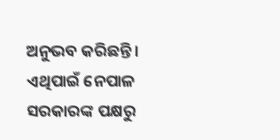ଅନୁଭବ କରିଛନ୍ତି । ଏଥିପାଇଁ ନେପାଳ ସରକାରଙ୍କ ପକ୍ଷରୁ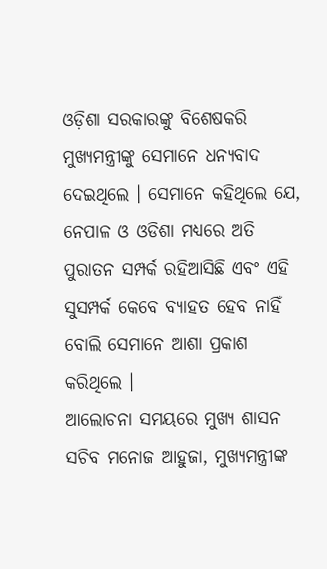ଓଡ଼ିଶା ସରକାରଙ୍କୁ ବିଶେଷକରି ମୁଖ୍ୟମନ୍ତ୍ରୀଙ୍କୁ ସେମାନେ ଧନ୍ୟବାଦ ଦେଇଥିଲେ । ସେମାନେ କହିଥିଲେ ଯେ, ନେପାଳ ଓ ଓଡିଶା ମଧ୍ୟରେ ଅତି ପୁରାତନ ସମ୍ପର୍କ ରହିଆସିଛି ଏବଂ ଏହି ସୁସମ୍ପର୍କ କେବେ ବ୍ୟାହତ ହେବ ନାହିଁ ବୋଲି ସେମାନେ ଆଶା ପ୍ରକାଶ କରିଥିଲେ ।
ଆଲୋଚନା ସମୟରେ ମୁଖ୍ୟ ଶାସନ ସଚିବ ମନୋଜ ଆହୁଜା, ମୁଖ୍ୟମନ୍ତ୍ରୀଙ୍କ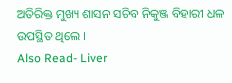ଅତିରିକ୍ତ ମୁଖ୍ୟ ଶାସନ ସଚିବ ନିକୁଞ୍ଜ ବିହାରୀ ଧଳ ଉପସ୍ଥିତ ଥିଲେ ।
Also Read- Liver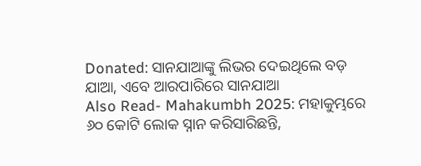Donated: ସାନଯାଆଙ୍କୁ ଲିଭର ଦେଇଥିଲେ ବଡ଼ ଯାଆ, ଏବେ ଆରପାରିରେ ସାନଯାଆ
Also Read- Mahakumbh 2025: ମହାକୁମ୍ଭରେ ୬୦ କୋଟି ଲୋକ ସ୍ନାନ କରିସାରିଛନ୍ତି,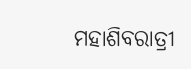ମହାଶିବରାତ୍ରୀ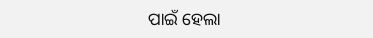ପାଇଁ ହେଲା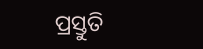ପ୍ରସ୍ତୁତି